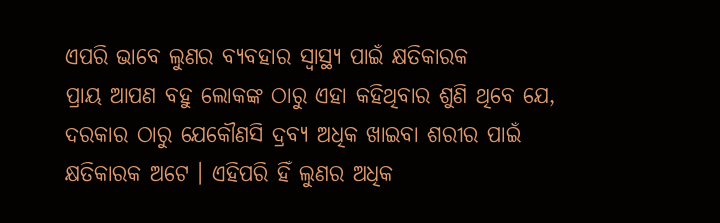ଏପରି ଭାବେ ଲୁଣର ବ୍ୟବହାର ସ୍ୱାସ୍ଥ୍ୟ ପାଇଁ କ୍ଷତିକାରକ
ପ୍ରାୟ ଆପଣ ବହୁ ଲୋକଙ୍କ ଠାରୁ ଏହା କହିଥିବାର ଶୁଣି ଥିବେ ଯେ, ଦରକାର ଠାରୁ ଯେକୌଣସି ଦ୍ରବ୍ୟ ଅଧିକ ଖାଇବା ଶରୀର ପାଇଁ କ୍ଷତିକାରକ ଅଟେ । ଏହିପରି ହିଁ ଲୁଣର ଅଧିକ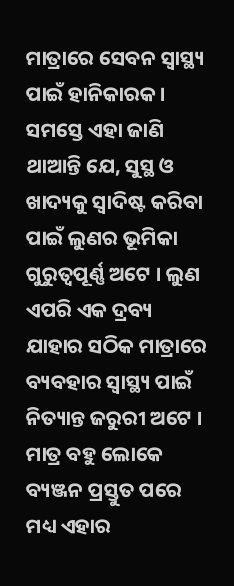ମାତ୍ରାରେ ସେବନ ସ୍ୱାସ୍ଥ୍ୟ ପାଇଁ ହାନିକାରକ । ସମସ୍ତେ ଏହା ଜାଣି ଥାଆନ୍ତି ଯେ, ସୁସ୍ଥ ଓ ଖାଦ୍ୟକୁ ସ୍ୱାଦିଷ୍ଟ କରିବା ପାଇଁ ଲୁଣର ଭୂମିକା ଗୁରୁତ୍ୱପୂର୍ଣ୍ଣ ଅଟେ । ଲୁଣ ଏପରି ଏକ ଦ୍ରବ୍ୟ ଯାହାର ସଠିକ ମାତ୍ରାରେ ବ୍ୟବହାର ସ୍ୱାସ୍ଥ୍ୟ ପାଇଁ ନିତ୍ୟାନ୍ତ ଜରୁରୀ ଅଟେ । ମାତ୍ର ବହୁ ଲୋକେ ବ୍ୟଞ୍ଜନ ପ୍ରସ୍ତୁତ ପରେ ମଧ୍ୟ ଏହାର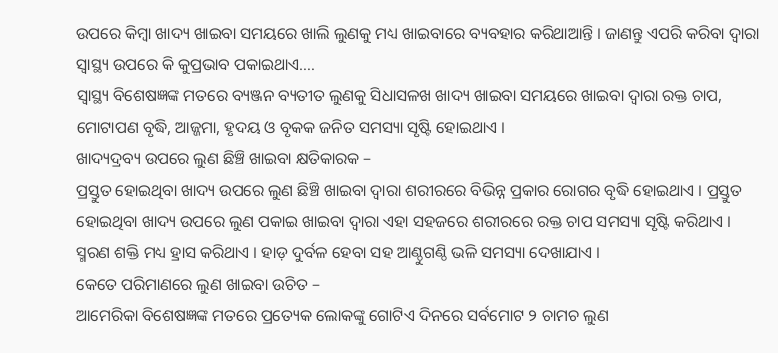ଉପରେ କିମ୍ବା ଖାଦ୍ୟ ଖାଇବା ସମୟରେ ଖାଲି ଲୁଣକୁ ମଧ୍ୟ ଖାଇବାରେ ବ୍ୟବହାର କରିଥାଆନ୍ତି । ଜାଣନ୍ତୁ ଏପରି କରିବା ଦ୍ୱାରା ସ୍ୱାସ୍ଥ୍ୟ ଉପରେ କି କୁପ୍ରଭାବ ପକାଇଥାଏ….
ସ୍ୱାସ୍ଥ୍ୟ ବିଶେଷଜ୍ଞଙ୍କ ମତରେ ବ୍ୟଞ୍ଜନ ବ୍ୟତୀତ ଲୁଣକୁ ସିଧାସଳଖ ଖାଦ୍ୟ ଖାଇବା ସମୟରେ ଖାଇବା ଦ୍ୱାରା ରକ୍ତ ଚାପ, ମୋଟାପଣ ବୃଦ୍ଧି, ଆଜ୍ଜମା, ହୃଦୟ ଓ ବୃକକ ଜନିତ ସମସ୍ୟା ସୃଷ୍ଟି ହୋଇଥାଏ ।
ଖାଦ୍ୟଦ୍ରବ୍ୟ ଉପରେ ଲୁଣ ଛିଞ୍ଚି ଖାଇବା କ୍ଷତିକାରକ –
ପ୍ରସ୍ତୁତ ହୋଇଥିବା ଖାଦ୍ୟ ଉପରେ ଲୁଣ ଛିଞ୍ଚି ଖାଇବା ଦ୍ୱାରା ଶରୀରରେ ବିଭିନ୍ନ ପ୍ରକାର ରୋଗର ବୃଦ୍ଧି ହୋଇଥାଏ । ପ୍ରସ୍ତୁତ ହୋଇଥିବା ଖାଦ୍ୟ ଉପରେ ଲୁଣ ପକାଇ ଖାଇବା ଦ୍ୱାରା ଏହା ସହଜରେ ଶରୀରରେ ରକ୍ତ ଚାପ ସମସ୍ୟା ସୃଷ୍ଟି କରିଥାଏ । ସ୍ମରଣ ଶକ୍ତି ମଧ୍ୟ ହ୍ରାସ କରିଥାଏ । ହାଡ଼ ଦୁର୍ବଳ ହେବା ସହ ଆଣ୍ଠୁଗଣ୍ଠି ଭଳି ସମସ୍ୟା ଦେଖାଯାଏ ।
କେତେ ପରିମାଣରେ ଲୁଣ ଖାଇବା ଉଚିତ –
ଆମେରିକା ବିଶେଷଜ୍ଞଙ୍କ ମତରେ ପ୍ରତ୍ୟେକ ଲୋକଙ୍କୁ ଗୋଟିଏ ଦିନରେ ସର୍ବମୋଟ ୨ ଚାମଚ ଲୁଣ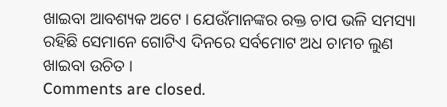ଖାଇବା ଆବଶ୍ୟକ ଅଟେ । ଯେଉଁମାନଙ୍କର ରକ୍ତ ଚାପ ଭଳି ସମସ୍ୟା ରହିଛି ସେମାନେ ଗୋଟିଏ ଦିନରେ ସର୍ବମୋଟ ଅଧ ଚାମଚ ଲୁଣ ଖାଇବା ଉଚିତ ।
Comments are closed.